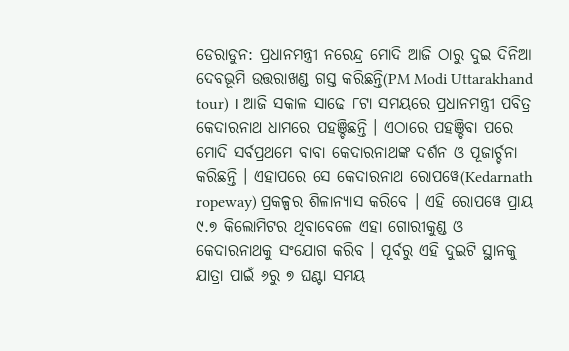ଡେରାଡୁନ: ପ୍ରଧାନମନ୍ତ୍ରୀ ନରେନ୍ଦ୍ର ମୋଦି ଆଜି ଠାରୁ ଦୁଇ ଦିନିଆ ଦେବଭୂମି ଉତ୍ତରାଖଣ୍ଡ ଗସ୍ତ କରିଛନ୍ତି(PM Modi Uttarakhand tour) । ଆଜି ସକାଳ ସାଢେ ୮ଟା ସମୟରେ ପ୍ରଧାନମନ୍ତ୍ରୀ ପବିତ୍ର କେଦାରନାଥ ଧାମରେ ପହଞ୍ଚିଛନ୍ତି । ଏଠାରେ ପହଞ୍ଚିବା ପରେ ମୋଦି ସର୍ବପ୍ରଥମେ ବାବା କେଦାରନାଥଙ୍କ ଦର୍ଶନ ଓ ପୂଜାର୍ଚ୍ଚନା କରିଛନ୍ତି । ଏହାପରେ ସେ କେଦାରନାଥ ରୋପୱେ(Kedarnath ropeway) ପ୍ରକଳ୍ପର ଶିଳାନ୍ୟାସ କରିବେ । ଏହି ରୋପୱେ ପ୍ରାୟ ୯.୭ କିଲୋମିଟର ଥିବାବେଳେ ଏହା ଗୋରୀକୁଣ୍ଡ ଓ କେଦାରନାଥକୁ ସଂଯୋଗ କରିବ । ପୂର୍ବରୁ ଏହି ଦୁଇଟି ସ୍ଥାନକୁ ଯାତ୍ରା ପାଇଁ ୬ରୁ ୭ ଘଣ୍ଟା ସମୟ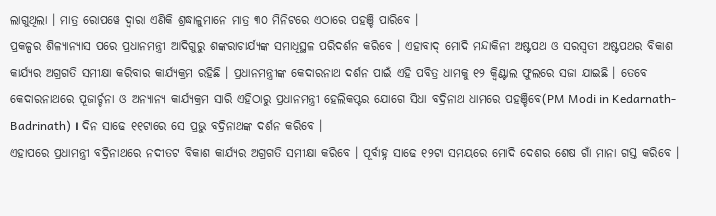ଲାଗୁଥିଲା । ମାତ୍ର ରୋପୱେ ଦ୍ବାରା ଏଣିକି ଶ୍ରଦ୍ଧାଳୁମାନେ ମାତ୍ର ୩୦ ମିନିଟରେ ଏଠାରେ ପହଞ୍ଚି ପାରିବେ ।
ପ୍ରକଳ୍ପର ଶିଳ୍ୟାନ୍ୟାସ ପରେ ପ୍ରଧାନମନ୍ତ୍ରୀ ଆଦିଗୁରୁ ଶଙ୍କରାଚାର୍ଯ୍ୟଙ୍କ ସମାଧିସ୍ଥଳ ପରିଦର୍ଶନ କରିବେ । ଏହାବାଦ୍ ମୋଦି ମନ୍ଦାକିନୀ ଅଷ୍ଟପଥ ଓ ସରସ୍ବତୀ ଅଷ୍ଟପଥର ବିକାଶ କାର୍ଯ୍ୟର ଅଗ୍ରଗତି ସମୀକ୍ଷା କରିବାର କାର୍ଯ୍ୟକ୍ରମ ରହିଛି । ପ୍ରଧାନମନ୍ତ୍ରୀଙ୍କ କେଦାରନାଥ ଦର୍ଶନ ପାଇଁ ଏହି ପବିତ୍ର ଧାମକୁ ୧୨ କ୍ବିଣ୍ଟାଲ ଫୁଲରେ ସଜା ଯାଇଛି । ତେବେ କେଦାରନାଥରେ ପୂଜାର୍ଚ୍ଚନା ଓ ଅନ୍ୟାନ୍ୟ କାର୍ଯ୍ୟକ୍ରମ ସାରି ଏହିଠାରୁ ପ୍ରଧାନମନ୍ତ୍ରୀ ହେଲିକପ୍ଟର ଯୋଗେ ସିଧା ବଦ୍ରିନାଥ ଧାମରେ ପହଞ୍ଚିବେ(PM Modi in Kedarnath-Badrinath) । ଦିନ ସାଢେ ୧୧ଟାରେ ସେ ପ୍ରଭୁ ବଦ୍ରିନାଥଙ୍କ ଦର୍ଶନ କରିବେ ।
ଏହାପରେ ପ୍ରଧାମନ୍ତ୍ରୀ ବଦ୍ରିନାଥରେ ନଦୀତଟ ବିକାଶ କାର୍ଯ୍ୟର ଅଗ୍ରଗତି ସମୀକ୍ଷା କରିବେ । ପୂର୍ବାହ୍ନ ସାଢେ ୧୨ଟା ସମୟରେ ମୋଦି ଦେଶର ଶେଷ ଗାଁ ମାନା ଗସ୍ତ କରିବେ ।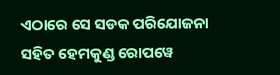ଏଠାରେ ସେ ସଡକ ପରିଯୋଜନା ସହିତ ହେମକୁଣ୍ଡ ରୋପୱେ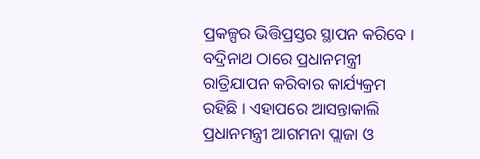ପ୍ରକଳ୍ପର ଭିତ୍ତିପ୍ରସ୍ତର ସ୍ଥାପନ କରିବେ । ବଦ୍ରିନାଥ ଠାରେ ପ୍ରଧାନମନ୍ତ୍ରୀ ରାତ୍ରିଯାପନ କରିବାର କାର୍ଯ୍ୟକ୍ରମ ରହିଛି । ଏହାପରେ ଆସନ୍ତାକାଲି ପ୍ରଧାନମନ୍ତ୍ରୀ ଆଗମନା ପ୍ଲାଜା ଓ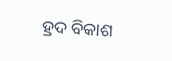ହ୍ରଦ ବିକାଶ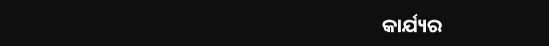କାର୍ଯ୍ୟର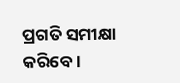ପ୍ରଗତି ସମୀକ୍ଷା କରିବେ ।